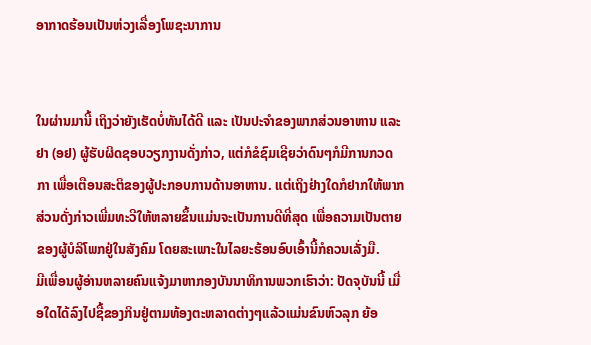ອາກາດຮ້ອນເປັນຫ່ວງເລື່ອງໂພຊະນາການ


ໃນຜ່ານມານີ້ ເຖິງວ່າຍັງເຮັດບໍ່ທັນໄດ້ດີ ແລະ ເປັນປະຈຳຂອງພາກສ່ວນອາຫານ ແລະ ຢາ (ອຢ) ຜູ້ຮັບຜິດຊອບວຽກງານດັ່ງກ່າວ, ແຕ່ກໍຂໍຊົມເຊີຍວ່າດົນໆກໍມີການກວດກາ ເພື່ອເຕືອນສະຕິຂອງຜູ້ປະກອບການດ້ານອາຫານ. ແຕ່ເຖິງຢ່າງໃດກໍຢາກໃຫ້ພາກສ່ວນດັ່ງກ່າວເພີ່ມທະວີໃຫ້ຫລາຍຂຶ້ນແມ່ນຈະເປັນການດີທີ່ສຸດ ເພື່ອຄວາມເປັນຕາຍຂອງຜູ້ບໍລິໂພກຢູ່ໃນສັງຄົມ ໂດຍສະເພາະໃນໄລຍະຮ້ອນອົບເອົ້ານີ້ກໍຄວນເລັ່ງມື.
ມີເພື່ອນຜູ້ອ່ານຫລາຍຄົນແຈ້ງມາຫາກອງບັນນາທິການພວກເຮົາວ່າ: ປັດຈຸບັນນີ້ ເມື່ອໃດໄດ້ລົງໄປຊື້ຂອງກິນຢູ່ຕາມທ້ອງຕະຫລາດຕ່າງໆແລ້ວແມ່ນຂົນຫົວລຸກ ຍ້ອ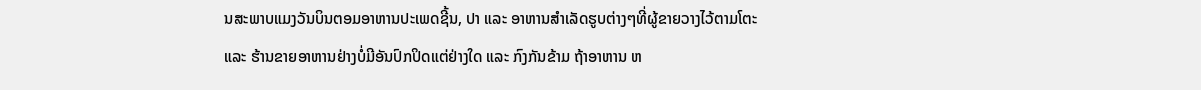ນສະພາບແມງວັນບິນຕອມອາຫານປະເພດຊີ້ນ, ປາ ແລະ ອາຫານສຳເລັດຮູບຕ່າງໆທີ່ຜູ້ຂາຍວາງໄວ້ຕາມໂຕະ ແລະ ຮ້ານຂາຍອາຫານຢ່າງບໍ່ມີອັນປົກປິດແຕ່ຢ່າງໃດ ແລະ ກົງກັນຂ້າມ ຖ້າອາຫານ ຫ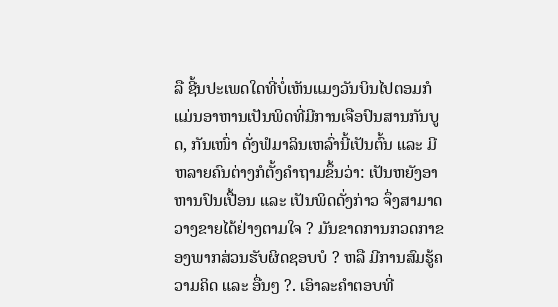ລື ຊີ້ນປະເພດໃດທີ່ບໍ່ເຫັນແມງວັນບິນໄປຕອມກໍແມ່ນອາຫານເປັນພິດທີ່ມີການເຈືອປົນສານກັນບູດ, ກັນເໜົ່າ ດັ່ງຟໍມາລິນເຫລົ່ານີ້ເປັນຕົ້ນ ແລະ ມີຫລາຍຄົນຕ່າງກໍຕັ້ງຄຳຖາມຂຶ້ນວ່າ: ເປັນຫຍັງອາຫານປົນເປື້ອນ ແລະ ເປັນພິດດັ່ງກ່າວ ຈຶ່ງສາມາດວາງຂາຍໄດ້ຢ່າງຕາມໃຈ ? ມັນຂາດການກວດກາຂອງພາກສ່ວນຮັບຜິດຊອບບໍ ? ຫລື ມີການສົມຮູ້ຄວາມຄິດ ແລະ ອື່ນໆ ?. ເອົາລະຄຳຕອບທີ່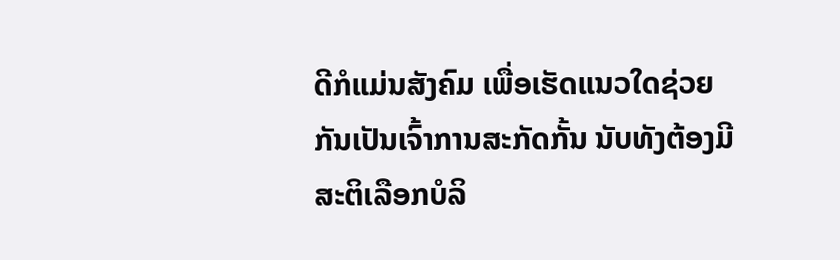ດີກໍແມ່ນສັງຄົມ ເພື່ອເຮັດແນວໃດຊ່ວຍກັນເປັນເຈົ້າການສະກັດກັ້ນ ນັບທັງຕ້ອງມີສະຕິເລືອກບໍລິ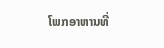ໂພກອາຫານທີ່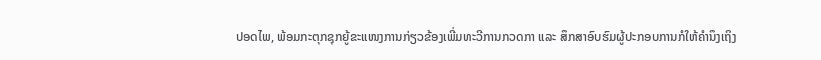ປອດໄພ, ພ້ອມກະຕຸກຊຸກຍູ້ຂະແໜງການກ່ຽວຂ້ອງເພີ່ມທະວີການກວດກາ ແລະ ສຶກສາອົບຮົມຜູ້ປະກອບການກໍໃຫ້ຄຳນຶງເຖິງ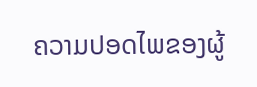ຄວາມປອດໄພຂອງຜູ້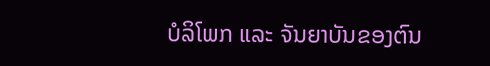ບໍລິໂພກ ແລະ ຈັນຍາບັນຂອງຕົນ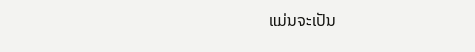ແມ່ນຈະເປັນ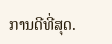ການດີທີ່ສຸດ.